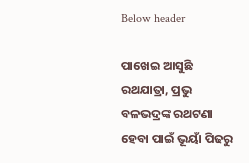Below header

ପାଖେଇ ଆସୁଛି ରଥଯାତ୍ରା, ପ୍ରଭୁ ବଳଭଦ୍ରଙ୍କ ରଥଟଣା ହେବା ପାଇଁ ଭୂୟାଁ ପିଢରୁ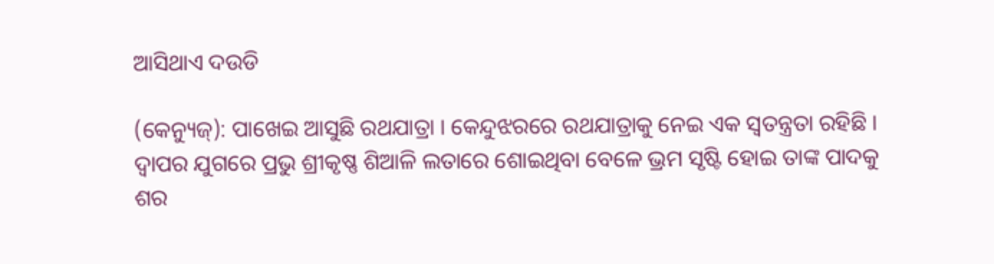ଆସିଥାଏ ଦଉଡି

(କେନ୍ୟୁଜ୍): ପାଖେଇ ଆସୁଛି ରଥଯାତ୍ରା । କେନ୍ଦୁଝରରେ ରଥଯାତ୍ରାକୁ ନେଇ ଏକ ସ୍ୱତନ୍ତ୍ରତା ରହିଛି । ଦ୍ୱାପର ଯୁଗରେ ପ୍ରଭୁ ଶ୍ରୀକୃଷ୍ଣ ଶିଆଳି ଲତାରେ ଶୋଇଥିବା ବେଳେ ଭ୍ରମ ସୃଷ୍ଟି ହୋଇ ତାଙ୍କ ପାଦକୁ ଶର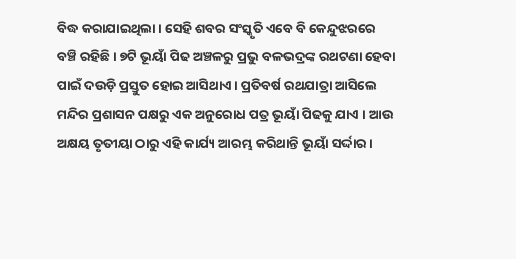ବିଦ୍ଧ କରାଯାଇଥିଲା । ସେହି ଶବର ସଂସ୍କୃତି ଏବେ ବି କେନ୍ଦୁଝରରେ ବଞ୍ଚି ରହିଛି । ୭ଟି ଭୂୟାଁ ପିଢ ଅଞ୍ଚଳରୁ ପ୍ରଭୁ ବଳଭଦ୍ରଙ୍କ ରଥଟଣା ହେବା ପାଇଁ ଦଉଡ଼ି ପ୍ରସ୍ତୁତ ହୋଇ ଆସିଥାଏ । ପ୍ରତିବର୍ଷ ରଥଯାତ୍ରା ଆସିଲେ ମନ୍ଦିର ପ୍ରଶାସନ ପକ୍ଷରୁ ଏକ ଅନୁରୋଧ ପତ୍ର ଭୂୟାଁ ପିଢକୁ ଯାଏ । ଆଉ ଅକ୍ଷୟ ତୃତୀୟା ଠାରୁ ଏହି କାର୍ଯ୍ୟ ଆରମ୍ଭ କରିଥାନ୍ତି ଭୂୟାଁ ସର୍ଦ୍ଦାର ।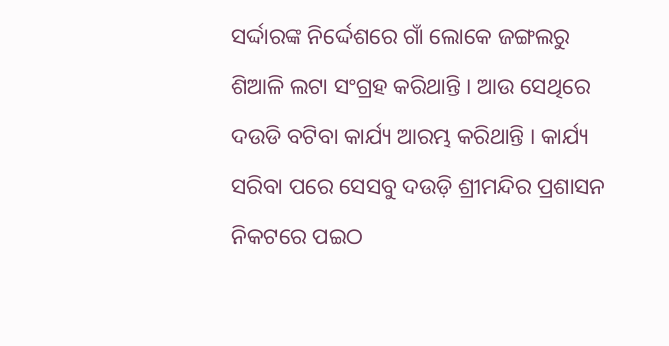ସର୍ଦ୍ଦାରଙ୍କ ନିର୍ଦ୍ଦେଶରେ ଗାଁ ଲୋକେ ଜଙ୍ଗଲରୁ ଶିଆଳି ଲଟା ସଂଗ୍ରହ କରିଥାନ୍ତି । ଆଉ ସେଥିରେ ଦଉଡି ବଟିବା କାର୍ଯ୍ୟ ଆରମ୍ଭ କରିଥାନ୍ତି । କାର୍ଯ୍ୟ ସରିବା ପରେ ସେସବୁ ଦଉଡ଼ି ଶ୍ରୀମନ୍ଦିର ପ୍ରଶାସନ ନିକଟରେ ପଇଠ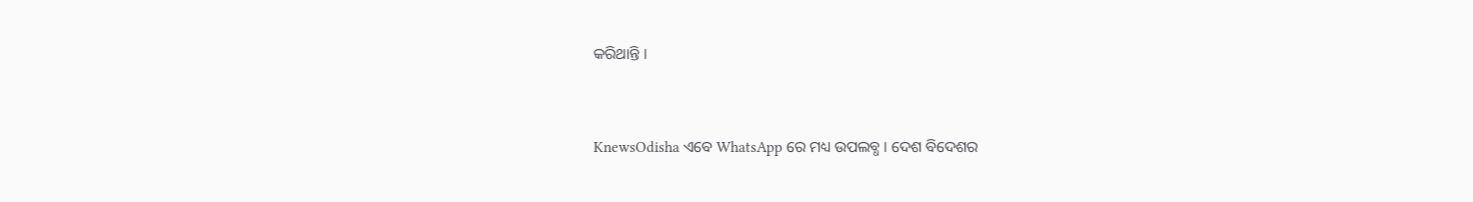କରିଥାନ୍ତି ।


KnewsOdisha ଏବେ WhatsApp ରେ ମଧ୍ୟ ଉପଲବ୍ଧ । ଦେଶ ବିଦେଶର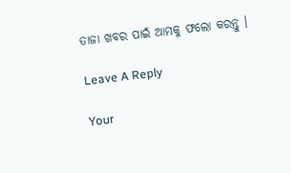ତାଜା ଖବର ପାଇଁ ଆମକୁ ଫଲୋ କରନ୍ତୁ ।

Leave A Reply

Your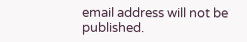email address will not be published.